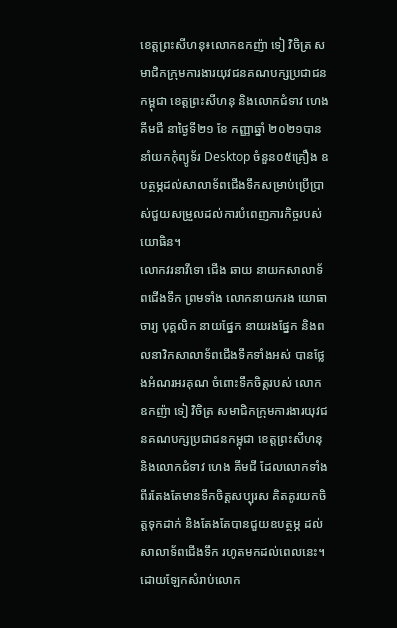ខេត្តព្រះសីហនុ៖លោកឧកញ៉ា ទៀ វិចិត្រ សមាជិកក្រុមការងារយុវជនគណបក្សប្រជាជនកម្ពុជា ខេត្តព្រះសីហនុ និងលោកជំទាវ ហេង គីមជី នាថ្ងៃទី២១ ខែ កញ្ញាឆ្នាំ ២០២១បាននាំយកកុំព្យូទ័រ Desktop ចំនួន០៥គ្រឿង ឧបត្ថម្ភដល់សាលាទ័ពជើងទឹកសម្រាប់ប្រើប្រាស់ជួយសម្រួលដល់ការបំពេញភារកិច្ចរបស់យោធិន។
លោកវរនាវីទោ ជើង ឆាយ នាយកសាលាទ័ពជើងទឹក ព្រមទាំង លោកនាយករង យោធាចារ្យ បុគ្គលិក នាយផ្នែក នាយរងផ្នែក និងពលនាវិកសាលាទ័ពជើងទឹកទាំងអស់ បានថ្លែងអំណរអរគុណ ចំពោះទឹកចិត្តរបស់ លោកឧកញ៉ា ទៀ វិចិត្រ សមាជិកក្រុមការងារយុវជនគណបក្សប្រជាជនកម្ពុជា ខេត្តព្រះសីហនុ និងលោកជំទាវ ហេង គីមជី ដែលលោកទាំងពីរតែងតែមានទឹកចិត្តសប្បុរស គិតគូរយកចិត្តទុកដាក់ និងតែងតែបានជួយឧបត្ថម្ភ ដល់សាលាទ័ពជើងទឹក រហូតមកដល់ពេលនេះ។
ដោយឡែកសំរាប់លោក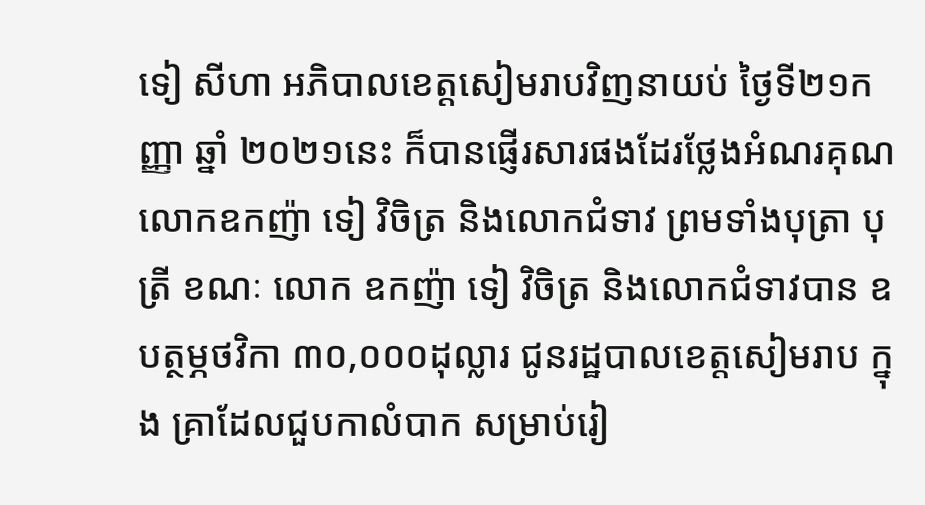ទៀ សីហា អភិបាលខេត្តសៀមរាបវិញនាយប់ ថ្ងៃទី២១កញ្ញា ឆ្នាំ ២០២១នេះ ក៏បានផ្ញើរសារផងដែរថ្លែងអំណរគុណ លោកឧកញ៉ា ទៀ វិចិត្រ និងលោកជំទាវ ព្រមទាំងបុត្រា បុត្រី ខណៈ លោក ឧកញ៉ា ទៀ វិចិត្រ និងលោកជំទាវបាន ឧបត្ថម្ភថវិកា ៣០,០០០ដុល្លារ ជូនរដ្ឋបាលខេត្តសៀមរាប ក្នុង គ្រាដែលជួបកាលំបាក សម្រាប់រៀ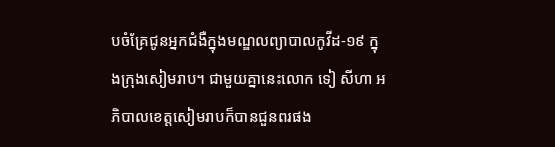បចំគ្រែជូនអ្នកជំងឺក្នុងមណ្ឌលព្យាបាលកូវីដ-១៩ ក្នុងក្រុងសៀមរាប។ ជាមួយគ្នានេះលោក ទៀ សីហា អភិបាលខេត្តសៀមរាបក៏បានជួនពរផង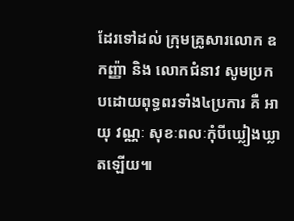ដែរទៅដល់ ក្រុមគ្រូសារលោក ឧកញ្ញ៉ា និង លោកជំនាវ សូមប្រកបដោយពុទ្ធពរទាំង៤ប្រការ គឺ អាយុ វណ្ណៈ សុខៈពលៈកុំបីឃ្លៀងឃ្លាតឡើយ៕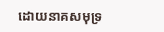ដោយនាគសមុទ្រ